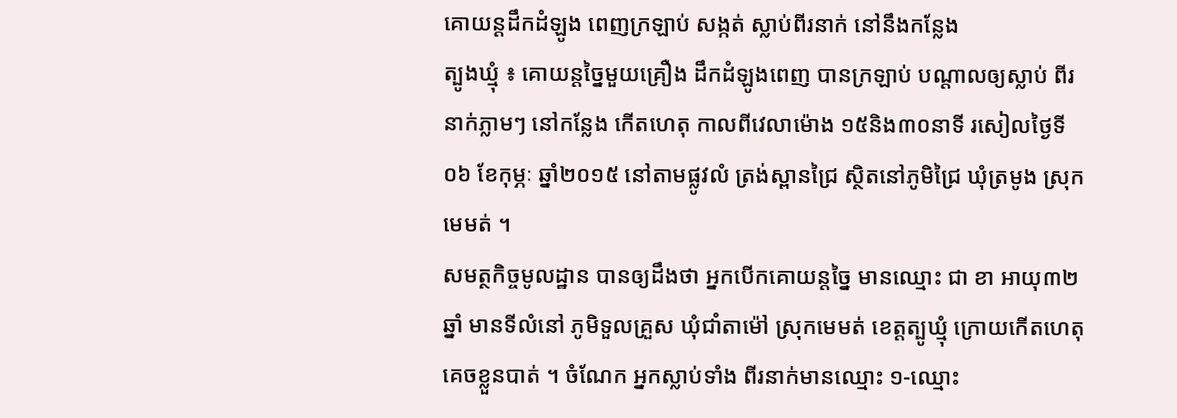គោយន្តដឹកដំឡូង ពេញក្រឡាប់ សង្កត់ ស្លាប់ពីរនាក់ នៅនឹងកន្លែង
ត្បូងឃ្មុំ ៖ គោយន្តច្នៃមួយគ្រឿង ដឹកដំឡូងពេញ បានក្រឡាប់ បណ្តាលឲ្យស្លាប់ ពីរនាក់ភ្លាមៗ នៅកន្លែង កើតហេតុ កាលពីវេលាម៉ោង ១៥និង៣០នាទី រសៀលថ្ងៃទី០៦ ខែកុម្ភៈ ឆ្នាំ២០១៥ នៅតាមផ្លូវលំ ត្រង់ស្ពានជ្រៃ ស្ថិតនៅភូមិជ្រៃ ឃុំត្រមូង ស្រុកមេមត់ ។
សមត្ថកិច្ចមូលដ្ឋាន បានឲ្យដឹងថា អ្នកបើកគោយន្តច្នៃ មានឈ្មោះ ជា ខា អាយុ៣២ឆ្នាំ មានទីលំនៅ ភូមិទួលគ្រួស ឃុំជាំតាម៉ៅ ស្រុកមេមត់ ខេត្តត្បូឃ្មុំ ក្រោយកើតហេតុ គេចខ្លួនបាត់ ។ ចំណែក អ្នកស្លាប់ទាំង ពីរនាក់មានឈ្មោះ ១-ឈ្មោះ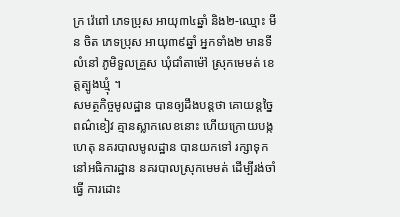ក្រ វ៉េពៅ ភេទប្រុស អាយុ៣៤ឆ្នាំ និង២-ឈ្មោះ មីន ចិត ភេទប្រុស អាយុ៣៩ឆ្នាំ អ្នកទាំង២ មានទីលំនៅ ភូមិទួលគ្រួស ឃុំជាំតាម៉ៅ ស្រុកមេមត់ ខេត្តត្បូងឃ្មុំ ។
សមត្ថកិច្ចមូលដ្ឋាន បានឲ្យដឹងបន្តថា គោយន្តច្នៃ ពណ៌ខៀវ គ្មានស្លាកលេខនោះ ហើយក្រោយបង្កហេតុ នគរបាលមូលដ្ឋាន បានយកទៅ រក្សាទុក នៅអធិការដ្ឋាន នគរបាលស្រុកមេមត់ ដើម្បីរង់ចាំធ្វើ ការដោះ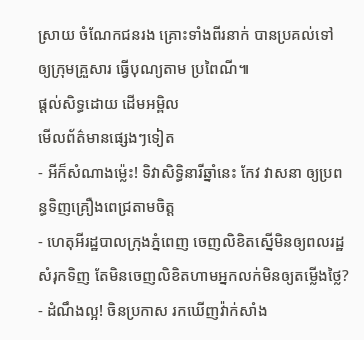ស្រាយ ចំណែកជនរង គ្រោះទាំងពីរនាក់ បានប្រគល់ទៅ ឲ្យក្រុមគ្រួសារ ធ្វើបុណ្យតាម ប្រពៃណី៕
ផ្តល់សិទ្ធដោយ ដើមអម្ពិល
មើលព័ត៌មានផ្សេងៗទៀត
- អីក៏សំណាងម្ល៉េះ! ទិវាសិទ្ធិនារីឆ្នាំនេះ កែវ វាសនា ឲ្យប្រពន្ធទិញគ្រឿងពេជ្រតាមចិត្ត
- ហេតុអីរដ្ឋបាលក្រុងភ្នំពេញ ចេញលិខិតស្នើមិនឲ្យពលរដ្ឋសំរុកទិញ តែមិនចេញលិខិតហាមអ្នកលក់មិនឲ្យតម្លើងថ្លៃ?
- ដំណឹងល្អ! ចិនប្រកាស រកឃើញវ៉ាក់សាំង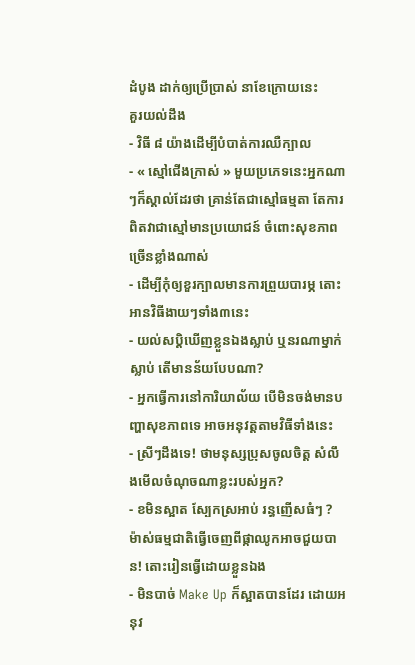ដំបូង ដាក់ឲ្យប្រើប្រាស់ នាខែក្រោយនេះ
គួរយល់ដឹង
- វិធី ៨ យ៉ាងដើម្បីបំបាត់ការឈឺក្បាល
- « ស្មៅជើងក្រាស់ » មួយប្រភេទនេះអ្នកណាៗក៏ស្គាល់ដែរថា គ្រាន់តែជាស្មៅធម្មតា តែការពិតវាជាស្មៅមានប្រយោជន៍ ចំពោះសុខភាពច្រើនខ្លាំងណាស់
- ដើម្បីកុំឲ្យខួរក្បាលមានការព្រួយបារម្ភ តោះអានវិធីងាយៗទាំង៣នេះ
- យល់សប្តិឃើញខ្លួនឯងស្លាប់ ឬនរណាម្នាក់ស្លាប់ តើមានន័យបែបណា?
- អ្នកធ្វើការនៅការិយាល័យ បើមិនចង់មានបញ្ហាសុខភាពទេ អាចអនុវត្តតាមវិធីទាំងនេះ
- ស្រីៗដឹងទេ! ថាមនុស្សប្រុសចូលចិត្ត សំលឹងមើលចំណុចណាខ្លះរបស់អ្នក?
- ខមិនស្អាត ស្បែកស្រអាប់ រន្ធញើសធំៗ ? ម៉ាស់ធម្មជាតិធ្វើចេញពីផ្កាឈូកអាចជួយបាន! តោះរៀនធ្វើដោយខ្លួនឯង
- មិនបាច់ Make Up ក៏ស្អាតបានដែរ ដោយអនុវ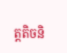ត្តតិចនិ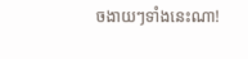ចងាយៗទាំងនេះណា!